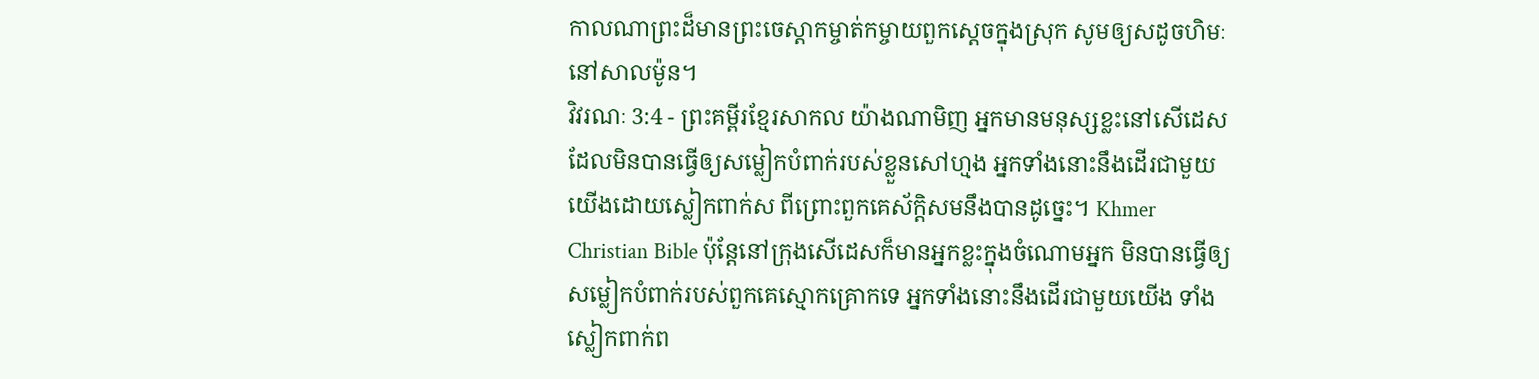កាលណាព្រះដ៏មានព្រះចេស្ដាកម្ចាត់កម្ចាយពួកស្ដេចក្នុងស្រុក សូមឲ្យសដូចហិមៈនៅសាលម៉ូន។
វិវរណៈ 3:4 - ព្រះគម្ពីរខ្មែរសាកល យ៉ាងណាមិញ អ្នកមានមនុស្សខ្លះនៅសើដេស ដែលមិនបានធ្វើឲ្យសម្លៀកបំពាក់របស់ខ្លួនសៅហ្មង អ្នកទាំងនោះនឹងដើរជាមួយយើងដោយស្លៀកពាក់ស ពីព្រោះពួកគេស័ក្ដិសមនឹងបានដូច្នេះ។ Khmer Christian Bible ប៉ុន្ដែនៅក្រុងសើដេសក៏មានអ្នកខ្លះក្នុងចំណោមអ្នក មិនបានធ្វើឲ្យសម្លៀកបំពាក់របស់ពួកគេស្មោកគ្រោកទេ អ្នកទាំងនោះនឹងដើរជាមួយយើង ទាំងស្លៀកពាក់ព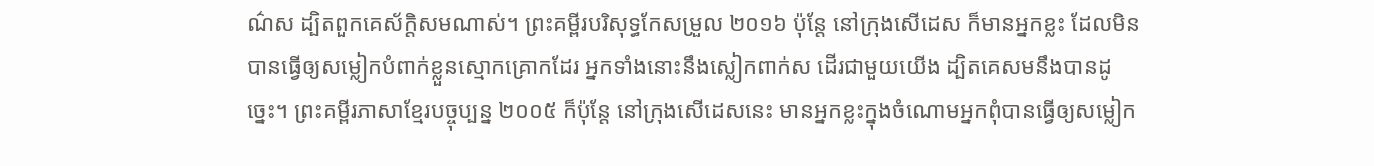ណ៌ស ដ្បិតពួកគេស័ក្ដិសមណាស់។ ព្រះគម្ពីរបរិសុទ្ធកែសម្រួល ២០១៦ ប៉ុន្តែ នៅក្រុងសើដេស ក៏មានអ្នកខ្លះ ដែលមិនបានធ្វើឲ្យសម្លៀកបំពាក់ខ្លួនស្មោកគ្រោកដែរ អ្នកទាំងនោះនឹងស្លៀកពាក់ស ដើរជាមួយយើង ដ្បិតគេសមនឹងបានដូច្នេះ។ ព្រះគម្ពីរភាសាខ្មែរបច្ចុប្បន្ន ២០០៥ ក៏ប៉ុន្តែ នៅក្រុងសើដេសនេះ មានអ្នកខ្លះក្នុងចំណោមអ្នកពុំបានធ្វើឲ្យសម្លៀក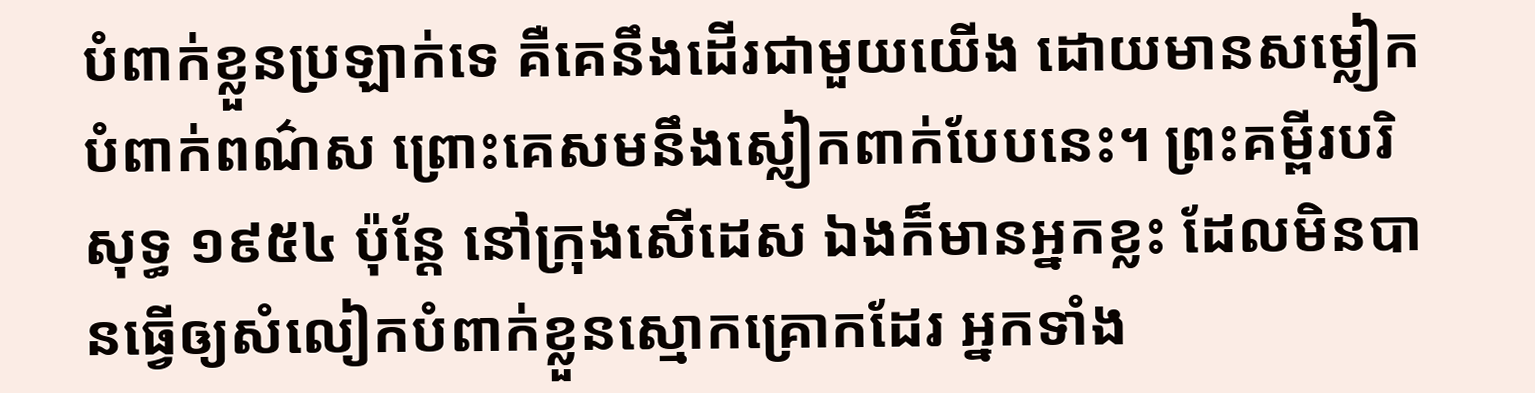បំពាក់ខ្លួនប្រឡាក់ទេ គឺគេនឹងដើរជាមួយយើង ដោយមានសម្លៀកបំពាក់ពណ៌ស ព្រោះគេសមនឹងស្លៀកពាក់បែបនេះ។ ព្រះគម្ពីរបរិសុទ្ធ ១៩៥៤ ប៉ុន្តែ នៅក្រុងសើដេស ឯងក៏មានអ្នកខ្លះ ដែលមិនបានធ្វើឲ្យសំលៀកបំពាក់ខ្លួនស្មោកគ្រោកដែរ អ្នកទាំង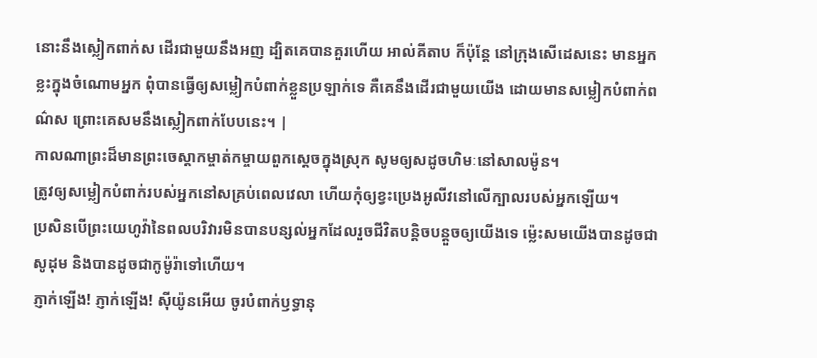នោះនឹងស្លៀកពាក់ស ដើរជាមួយនឹងអញ ដ្បិតគេបានគួរហើយ អាល់គីតាប ក៏ប៉ុន្ដែ នៅក្រុងសើដេសនេះ មានអ្នកខ្លះក្នុងចំណោមអ្នក ពុំបានធ្វើឲ្យសម្លៀកបំពាក់ខ្លួនប្រឡាក់ទេ គឺគេនឹងដើរជាមួយយើង ដោយមានសម្លៀកបំពាក់ពណ៌ស ព្រោះគេសមនឹងស្លៀកពាក់បែបនេះ។ |
កាលណាព្រះដ៏មានព្រះចេស្ដាកម្ចាត់កម្ចាយពួកស្ដេចក្នុងស្រុក សូមឲ្យសដូចហិមៈនៅសាលម៉ូន។
ត្រូវឲ្យសម្លៀកបំពាក់របស់អ្នកនៅសគ្រប់ពេលវេលា ហើយកុំឲ្យខ្វះប្រេងអូលីវនៅលើក្បាលរបស់អ្នកឡើយ។
ប្រសិនបើព្រះយេហូវ៉ានៃពលបរិវារមិនបានបន្សល់អ្នកដែលរួចជីវិតបន្តិចបន្តួចឲ្យយើងទេ ម្ល៉េះសមយើងបានដូចជាសូដុម និងបានដូចជាកូម៉ូរ៉ាទៅហើយ។
ភ្ញាក់ឡើង! ភ្ញាក់ឡើង! ស៊ីយ៉ូនអើយ ចូរបំពាក់ឫទ្ធានុ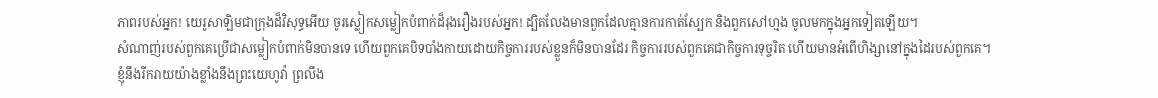ភាពរបស់អ្នក! យេរូសាឡិមជាក្រុងដ៏វិសុទ្ធអើយ ចូរស្លៀកសម្លៀកបំពាក់ដ៏រុងរឿងរបស់អ្នក! ដ្បិតលែងមានពួកដែលគ្មានការកាត់ស្បែក និងពួកសៅហ្មង ចូលមកក្នុងអ្នកទៀតឡើយ។
សំណាញ់របស់ពួកគេប្រើជាសម្លៀកបំពាក់មិនបានទេ ហើយពួកគេបិទបាំងកាយដោយកិច្ចការរបស់ខ្លួនក៏មិនបានដែរ កិច្ចការរបស់ពួកគេជាកិច្ចការទុច្ចរិត ហើយមានអំពើហិង្សានៅក្នុងដៃរបស់ពួកគេ។
ខ្ញុំនឹងរីករាយយ៉ាងខ្លាំងនឹងព្រះយេហូវ៉ា ព្រលឹង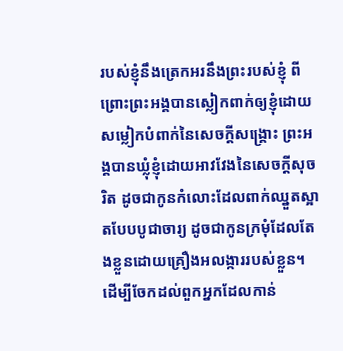របស់ខ្ញុំនឹងត្រេកអរនឹងព្រះរបស់ខ្ញុំ ពីព្រោះព្រះអង្គបានស្លៀកពាក់ឲ្យខ្ញុំដោយសម្លៀកបំពាក់នៃសេចក្ដីសង្គ្រោះ ព្រះអង្គបានឃ្លុំខ្ញុំដោយអាវវែងនៃសេចក្ដីសុចរិត ដូចជាកូនកំលោះដែលពាក់ឈ្នួតស្អាតបែបបូជាចារ្យ ដូចជាកូនក្រមុំដែលតែងខ្លួនដោយគ្រឿងអលង្ការរបស់ខ្លួន។
ដើម្បីចែកដល់ពួកអ្នកដែលកាន់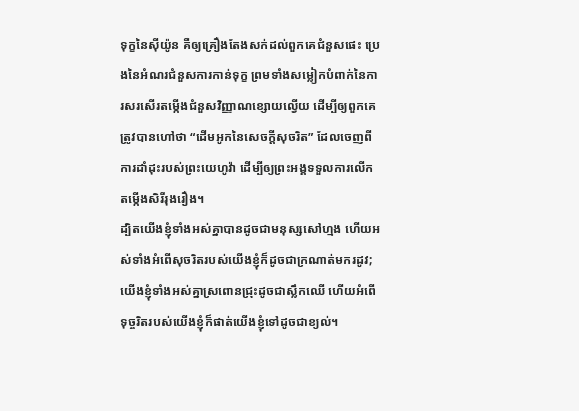ទុក្ខនៃស៊ីយ៉ូន គឺឲ្យគ្រឿងតែងសក់ដល់ពួកគេជំនួសផេះ ប្រេងនៃអំណរជំនួសការកាន់ទុក្ខ ព្រមទាំងសម្លៀកបំពាក់នៃការសរសើរតម្កើងជំនួសវិញ្ញាណខ្សោយល្វើយ ដើម្បីឲ្យពួកគេត្រូវបានហៅថា “ដើមអូកនៃសេចក្ដីសុចរិត” ដែលចេញពីការដាំដុះរបស់ព្រះយេហូវ៉ា ដើម្បីឲ្យព្រះអង្គទទួលការលើកតម្កើងសិរីរុងរឿង។
ដ្បិតយើងខ្ញុំទាំងអស់គ្នាបានដូចជាមនុស្សសៅហ្មង ហើយអស់ទាំងអំពើសុចរិតរបស់យើងខ្ញុំក៏ដូចជាក្រណាត់មករដូវ; យើងខ្ញុំទាំងអស់គ្នាស្រពោនជ្រុះដូចជាស្លឹកឈើ ហើយអំពើទុច្ចរិតរបស់យើងខ្ញុំក៏ផាត់យើងខ្ញុំទៅដូចជាខ្យល់។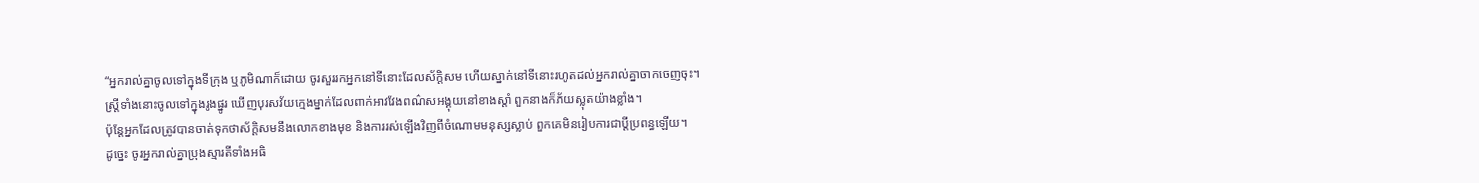“អ្នករាល់គ្នាចូលទៅក្នុងទីក្រុង ឬភូមិណាក៏ដោយ ចូរសួររកអ្នកនៅទីនោះដែលស័ក្ដិសម ហើយស្នាក់នៅទីនោះរហូតដល់អ្នករាល់គ្នាចាកចេញចុះ។
ស្ត្រីទាំងនោះចូលទៅក្នុងរូងផ្នូរ ឃើញបុរសវ័យក្មេងម្នាក់ដែលពាក់អាវវែងពណ៌សអង្គុយនៅខាងស្ដាំ ពួកនាងក៏ភ័យស្លុតយ៉ាងខ្លាំង។
ប៉ុន្តែអ្នកដែលត្រូវបានចាត់ទុកថាស័ក្ដិសមនឹងលោកខាងមុខ និងការរស់ឡើងវិញពីចំណោមមនុស្សស្លាប់ ពួកគេមិនរៀបការជាប្ដីប្រពន្ធឡើយ។
ដូច្នេះ ចូរអ្នករាល់គ្នាប្រុងស្មារតីទាំងអធិ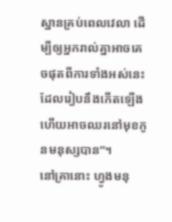ស្ឋានគ្រប់ពេលវេលា ដើម្បីឲ្យអ្នករាល់គ្នាអាចគេចផុតពីការទាំងអស់នេះដែលរៀបនឹងកើតឡើង ហើយអាចឈរនៅមុខកូនមនុស្សបាន”។
នៅគ្រានោះ ហ្វូងមនុ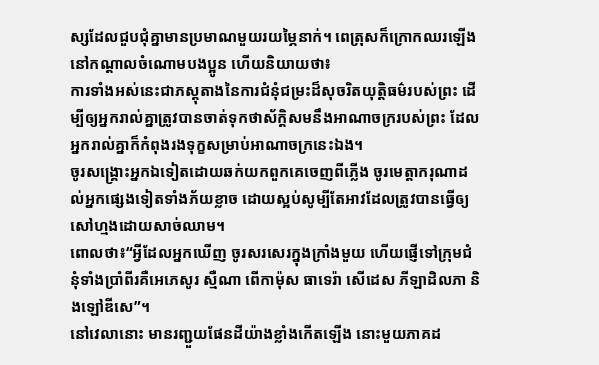ស្សដែលជួបជុំគ្នាមានប្រមាណមួយរយម្ភៃនាក់។ ពេត្រុសក៏ក្រោកឈរឡើងនៅកណ្ដាលចំណោមបងប្អូន ហើយនិយាយថា៖
ការទាំងអស់នេះជាភស្តុតាងនៃការជំនុំជម្រះដ៏សុចរិតយុត្តិធម៌របស់ព្រះ ដើម្បីឲ្យអ្នករាល់គ្នាត្រូវបានចាត់ទុកថាស័ក្ដិសមនឹងអាណាចក្ររបស់ព្រះ ដែលអ្នករាល់គ្នាក៏កំពុងរងទុក្ខសម្រាប់អាណាចក្រនេះឯង។
ចូរសង្គ្រោះអ្នកឯទៀតដោយឆក់យកពួកគេចេញពីភ្លើង ចូរមេត្តាករុណាដល់អ្នកផ្សេងទៀតទាំងភ័យខ្លាច ដោយស្អប់សូម្បីតែអាវដែលត្រូវបានធ្វើឲ្យសៅហ្មងដោយសាច់ឈាម។
ពោលថា៖“អ្វីដែលអ្នកឃើញ ចូរសរសេរក្នុងក្រាំងមួយ ហើយផ្ញើទៅក្រុមជំនុំទាំងប្រាំពីរគឺអេភេសូរ ស្មឺណា ពើកាម៉ុស ធាទេរ៉ា សើដេស ភីឡាដិលភា និងឡៅឌីសេ”។
នៅវេលានោះ មានរញ្ជួយផែនដីយ៉ាងខ្លាំងកើតឡើង នោះមួយភាគដ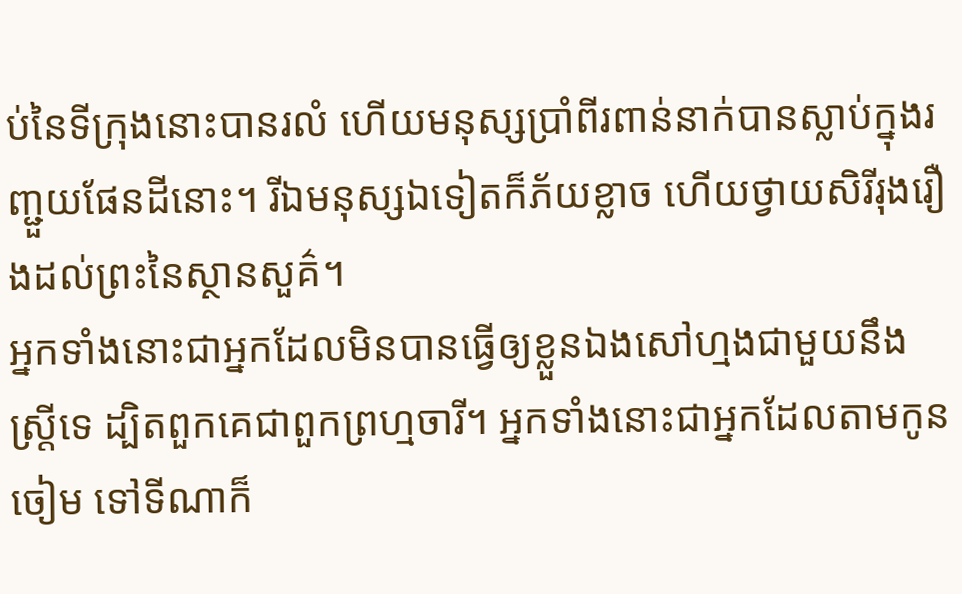ប់នៃទីក្រុងនោះបានរលំ ហើយមនុស្សប្រាំពីរពាន់នាក់បានស្លាប់ក្នុងរញ្ជួយផែនដីនោះ។ រីឯមនុស្សឯទៀតក៏ភ័យខ្លាច ហើយថ្វាយសិរីរុងរឿងដល់ព្រះនៃស្ថានសួគ៌។
អ្នកទាំងនោះជាអ្នកដែលមិនបានធ្វើឲ្យខ្លួនឯងសៅហ្មងជាមួយនឹងស្ត្រីទេ ដ្បិតពួកគេជាពួកព្រហ្មចារី។ អ្នកទាំងនោះជាអ្នកដែលតាមកូនចៀម ទៅទីណាក៏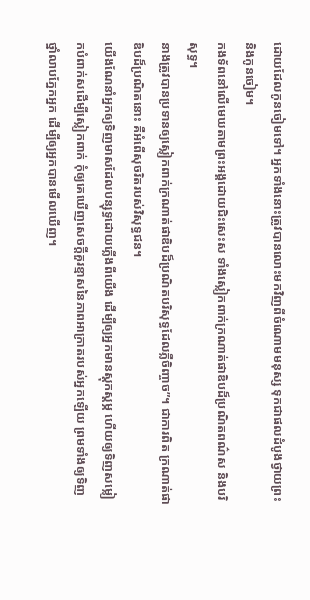ដោយដែលកូនចៀមទៅ។ អ្នកទាំងនោះត្រូវបានលោះមកវិញពីចំណោមមនុស្ស ទុកជាផលដំបូងថ្វាយព្រះ និងកូនចៀម។
កងទ័ពនៅលើមេឃតាមព្រះអង្គដោយជិះសេះស ទាំងស្លៀកពាក់ក្រណាត់ផាឌិបដ៏ប្រណិតពណ៌ស និងបរិសុទ្ធ។
នាងត្រូវបានប្រទានឲ្យស្លៀកពាក់ក្រណាត់ផាឌិបដ៏ប្រណិតបរិសុទ្ធដែលភ្លឺចិញ្ចាច”។ ជាការពិត ក្រណាត់ផាឌិបដ៏ប្រណិតនោះ គឺអំពើសុចរិតរបស់វិសុទ្ធជន។
យើងណែនាំអ្នកឲ្យទិញមាសដែលបន្សុទ្ធដោយភ្លើងពីយើង ដើម្បីឲ្យអ្នកមានស្ដុកស្ដម្ភ ហើយឲ្យទិញសម្លៀកបំពាក់សដើម្បីស្លៀកពាក់ កុំឲ្យគេឃើញសេចក្ដីគួរខ្មាសនៃភាពអាក្រាតរបស់អ្នកឡើយ ព្រមទាំងឲ្យទិញថ្នាំលាបភ្នែកអ្នក ដើម្បីឲ្យអ្នកបានមើលឃើញ។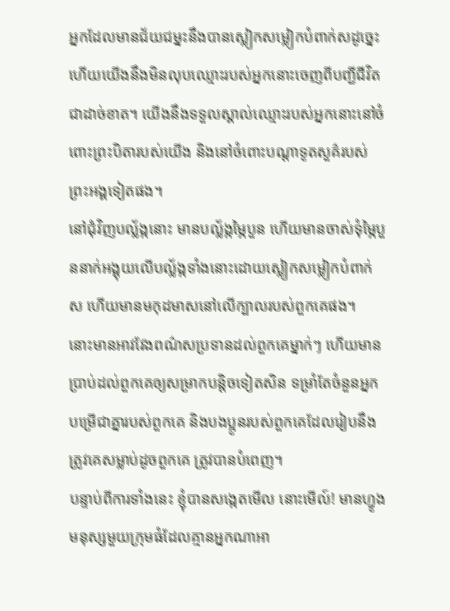អ្នកដែលមានជ័យជម្នះនឹងបានស្លៀកសម្លៀកបំពាក់សដូច្នេះ ហើយយើងនឹងមិនលុបឈ្មោះរបស់អ្នកនោះចេញពីបញ្ជីជីវិតជាដាច់ខាត។ យើងនឹងទទួលស្គាល់ឈ្មោះរបស់អ្នកនោះនៅចំពោះព្រះបិតារបស់យើង និងនៅចំពោះបណ្ដាទូតសួគ៌របស់ព្រះអង្គទៀតផង។
នៅជុំវិញបល្ល័ង្កនោះ មានបល្ល័ង្កម្ភៃបួន ហើយមានចាស់ទុំម្ភៃបួននាក់អង្គុយលើបល្ល័ង្កទាំងនោះដោយស្លៀកសម្លៀកបំពាក់ស ហើយមានមកុដមាសនៅលើក្បាលរបស់ពួកគេផង។
នោះមានអាវវែងពណ៌សប្រទានដល់ពួកគេម្នាក់ៗ ហើយមានប្រាប់ដល់ពួកគេឲ្យសម្រាកបន្តិចទៀតសិន ទម្រាំតែចំនួនអ្នកបម្រើជាគ្នារបស់ពួកគេ និងបងប្អូនរបស់ពួកគេដែលរៀបនឹងត្រូវគេសម្លាប់ដូចពួកគេ ត្រូវបានបំពេញ។
បន្ទាប់ពីការទាំងនេះ ខ្ញុំបានសង្កេតមើល នោះមើល៍! មានហ្វូងមនុស្សមួយក្រុមធំដែលគ្មានអ្នកណាអា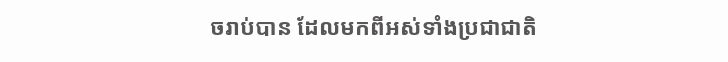ចរាប់បាន ដែលមកពីអស់ទាំងប្រជាជាតិ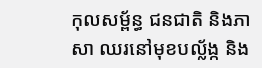កុលសម្ព័ន្ធ ជនជាតិ និងភាសា ឈរនៅមុខបល្ល័ង្ក និង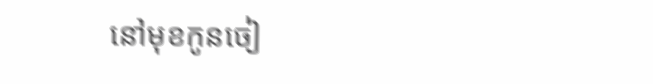នៅមុខកូនចៀ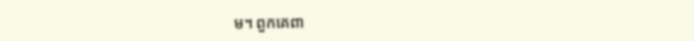ម។ ពួកគេពា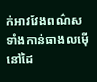ក់អាវវែងពណ៌ស ទាំងកាន់ធាងលម៉ើនៅដៃ